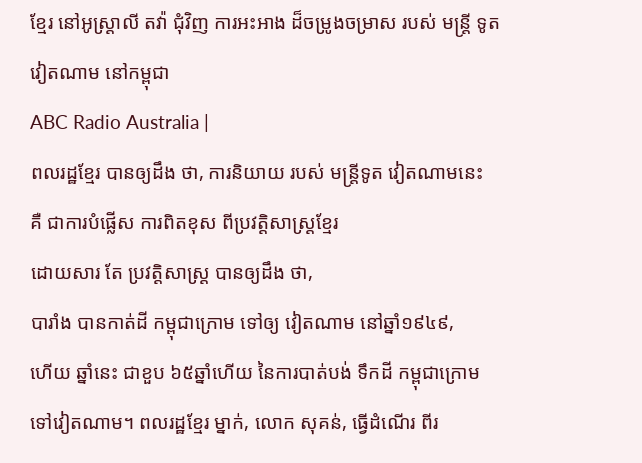ខ្មែរ នៅអូស្រ្ដាលី តវ៉ា ជុំវិញ ការអះអាង ដ៏ចម្រូងចម្រាស របស់ មន្រ្ដី ទូតវៀតណាម នៅកម្ពុជា
ABC Radio Australia |
ពលរដ្ឋខ្មែរ បានឲ្យដឹង ថា, ការនិយាយ របស់ មន្រ្ដីទូត វៀតណាមនេះ
គឺ ជាការបំផ្លើស ការពិតខុស ពីប្រវត្ដិសាស្រ្ដខ្មែរ
ដោយសារ តែ ប្រវត្ដិសាស្រ្ដ បានឲ្យដឹង ថា,
បារាំង បានកាត់ដី កម្ពុជាក្រោម ទៅឲ្យ វៀតណាម នៅឆ្នាំ១៩៤៩,
ហើយ ឆ្នាំនេះ ជាខួប ៦៥ឆ្នាំហើយ នៃការបាត់បង់ ទឹកដី កម្ពុជាក្រោម ទៅវៀតណាម។ ពលរដ្ឋខ្មែរ ម្នាក់, លោក សុគន់, ធ្វើដំណើរ ពីរ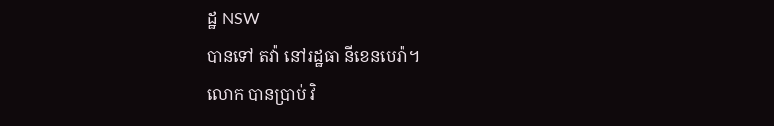ដ្ឋ NSW
បានទៅ តវ៉ា នៅរដ្ឋធា នីខេនបេរ៉ា។
លោក បានប្រាប់ វិ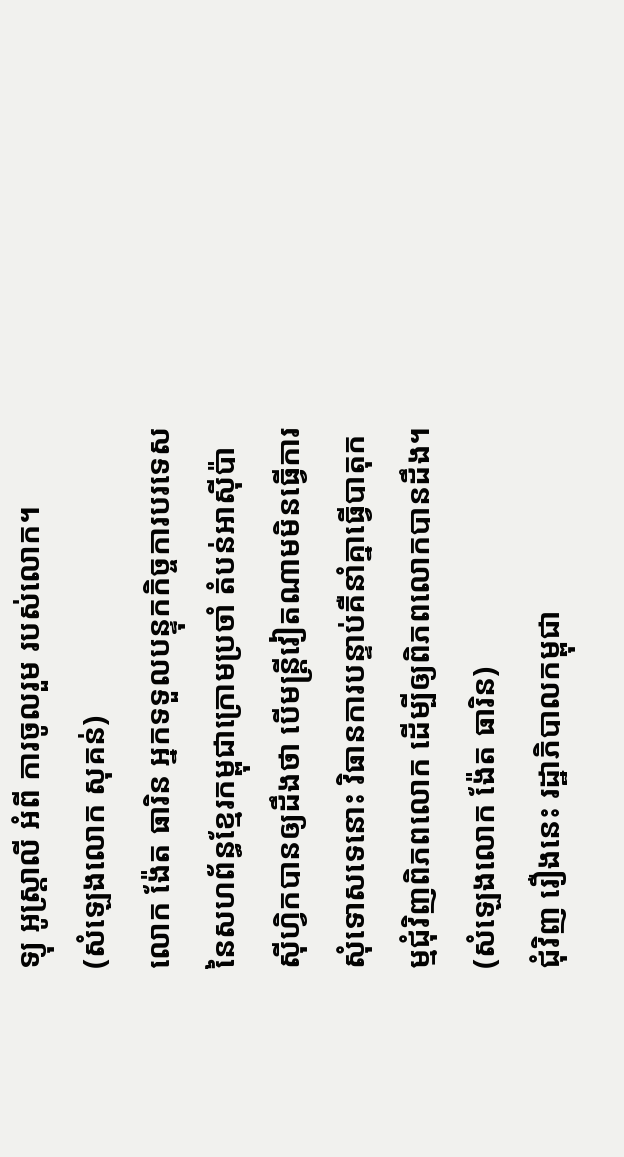ទ្យុ អូស្រ្ដាលី អំពី ការចូលរួម របស់លោក។
(សំឡេងលោក សុគន់)
លោក ង៉ែត ធារិន អ្នកទទួលបន្ទុកកិច្ចការបរទេសនៃសហព័ន្ធខ្មែរកម្ពុជាក្រោមប្រចាំ តំបន់អាស៊ីប៉ាស៊ីហ្វិកបានឲ្យដឹងថា បើមន្រ្ដីវៀតណាមមិនធ្វើការសុំទោសទេនោះ វិធានការបន្ទាប់គឺនាំគ្នាធ្វើបាតុកម្មជុំវិញពិភពលោក ដើម្បីឲ្យពិភពលោកបានដឹង។
(សំឡេងលោក ង៉ែត ធារិន)
ជុំវិញ រឿងនេះ រដ្ឋាភិបាលកម្ពុជា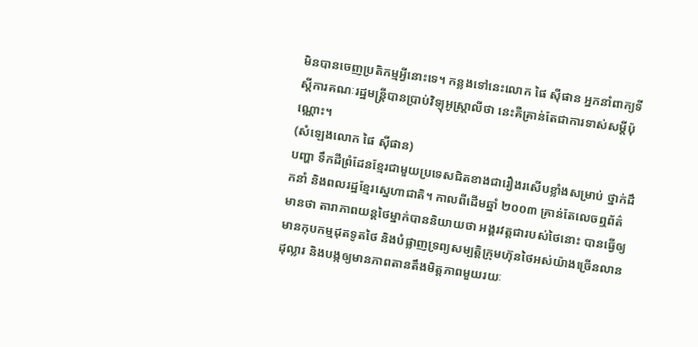មិនបានចេញប្រតិកម្មអ្វីនោះទេ។ កន្លងទៅនេះលោក ផៃ ស៊ីផាន អ្នកនាំពាក្យទីស្ដីការគណៈរដ្ឋមន្រ្ដីបានប្រាប់វិទ្យុអូស្រ្ដាលីថា នេះគឺគ្រាន់តែជាការទាស់សម្ដីប៉ុណ្ណោះ។
(សំឡេងលោក ផៃ ស៊ីផាន)
បញ្ហា ទឹកដីព្រំដែនខ្មែរជាមួយប្រទេសជិតខាងជារឿងរសើបខ្លាំងសម្រាប់ ថ្នាក់ដឹកនាំ និងពលរដ្ឋខ្មែរស្នេហាជាតិ។ កាលពីដើមឆ្នាំ ២០០៣ គ្រាន់តែលេចឮព័ត៌មានថា តារាភាពយន្ដថៃម្នាក់បាននិយាយថា អង្គរវត្ដជារបស់ថៃនោះ បានធ្វើឲ្យមានកុបកម្មដុតទូតថៃ និងបំផ្លាញទ្រព្យសម្បត្ដិក្រុមហ៊ុនថៃអស់យ៉ាងច្រើនលានដុល្លារ និងបង្កឲ្យមានភាពតានតឹងមិត្ដភាពមួយរយៈ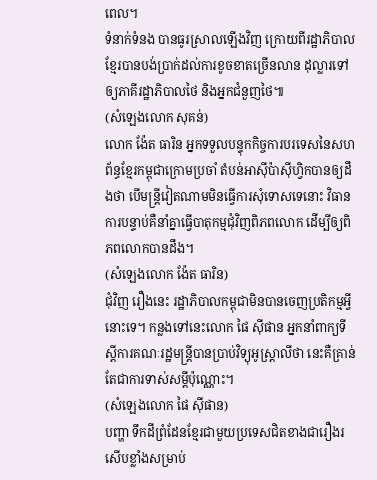ពេល។
ទំនាក់ទំនង បានធូរស្រាលឡើងវិញ ក្រោយពីរដ្ឋាភិបាលខ្មែរបានបង់ប្រាក់ដល់ការខូចខាតច្រើនលាន ដុល្លារទៅឲ្យភាគីរដ្ឋាភិបាលថៃ និងអ្នកជំនួញថៃ៕
(សំឡេងលោក សុគន់)
លោក ង៉ែត ធារិន អ្នកទទួលបន្ទុកកិច្ចការបរទេសនៃសហព័ន្ធខ្មែរកម្ពុជាក្រោមប្រចាំ តំបន់អាស៊ីប៉ាស៊ីហ្វិកបានឲ្យដឹងថា បើមន្រ្ដីវៀតណាមមិនធ្វើការសុំទោសទេនោះ វិធានការបន្ទាប់គឺនាំគ្នាធ្វើបាតុកម្មជុំវិញពិភពលោក ដើម្បីឲ្យពិភពលោកបានដឹង។
(សំឡេងលោក ង៉ែត ធារិន)
ជុំវិញ រឿងនេះ រដ្ឋាភិបាលកម្ពុជាមិនបានចេញប្រតិកម្មអ្វីនោះទេ។ កន្លងទៅនេះលោក ផៃ ស៊ីផាន អ្នកនាំពាក្យទីស្ដីការគណៈរដ្ឋមន្រ្ដីបានប្រាប់វិទ្យុអូស្រ្ដាលីថា នេះគឺគ្រាន់តែជាការទាស់សម្ដីប៉ុណ្ណោះ។
(សំឡេងលោក ផៃ ស៊ីផាន)
បញ្ហា ទឹកដីព្រំដែនខ្មែរជាមួយប្រទេសជិតខាងជារឿងរសើបខ្លាំងសម្រាប់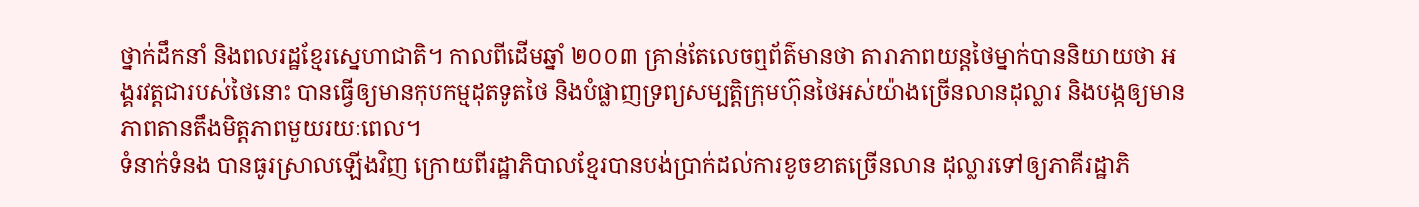ថ្នាក់ដឹកនាំ និងពលរដ្ឋខ្មែរស្នេហាជាតិ។ កាលពីដើមឆ្នាំ ២០០៣ គ្រាន់តែលេចឮព័ត៌មានថា តារាភាពយន្ដថៃម្នាក់បាននិយាយថា អង្គរវត្ដជារបស់ថៃនោះ បានធ្វើឲ្យមានកុបកម្មដុតទូតថៃ និងបំផ្លាញទ្រព្យសម្បត្ដិក្រុមហ៊ុនថៃអស់យ៉ាងច្រើនលានដុល្លារ និងបង្កឲ្យមានភាពតានតឹងមិត្ដភាពមួយរយៈពេល។
ទំនាក់ទំនង បានធូរស្រាលឡើងវិញ ក្រោយពីរដ្ឋាភិបាលខ្មែរបានបង់ប្រាក់ដល់ការខូចខាតច្រើនលាន ដុល្លារទៅឲ្យភាគីរដ្ឋាភិ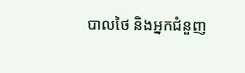បាលថៃ និងអ្នកជំនួញ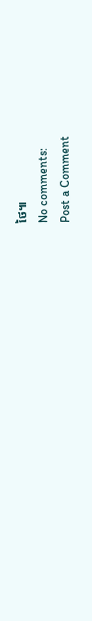ថៃ៕
No comments:
Post a Comment